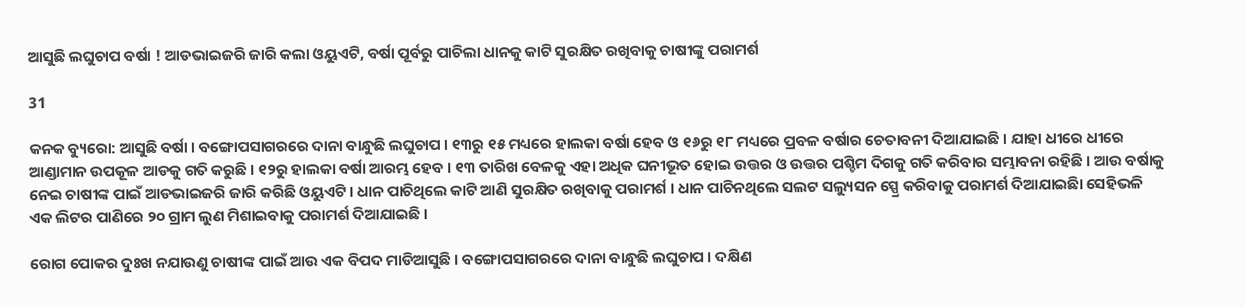ଆସୁଛି ଲଘୁଚାପ ବର୍ଷା ! ଆଡଭାଇଜରି ଜାରି କଲା ଓୟୁଏଟି, ବର୍ଷା ପୂର୍ବରୁ ପାଚିଲା ଧାନକୁ କାଟି ସୁରକ୍ଷିତ ରଖିବାକୁ ଚାଷୀଙ୍କୁ ପରାମର୍ଶ

31

କନକ ବ୍ୟୁରୋ: ଆସୁଛି ବର୍ଷା । ବଙ୍ଗୋପସାଗରରେ ଦାନା ବାନ୍ଧୁଛି ଲଘୁଚାପ । ୧୩ରୁ ୧୫ ମଧ୍ୟରେ ହାଲକା ବର୍ଷା ହେବ ଓ ୧୬ରୁ ୧୮ ମଧ୍ୟରେ ପ୍ରବଳ ବର୍ଷାର ଚେତାବନୀ ଦିଆଯାଇଛି । ଯାହା ଧୀରେ ଧୀରେ ଆଣ୍ଡାମାନ ଉପକୂଳ ଆଡକୁ ଗତି କରୁଛି । ୧୨ରୁ ହାଲକା ବର୍ଷା ଆରମ୍ଭ ହେବ । ୧୩ ତାରିଖ ବେଳକୁ ଏହା ଅଧିକ ଘନୀଭୂତ ହୋଇ ଉତ୍ତର ଓ ଉତ୍ତର ପଶ୍ଚିମ ଦିଗକୁ ଗତି କରିବାର ସମ୍ଭାବନା ରହିଛି । ଆଉ ବର୍ଷାକୁ ନେଇ ଚାଷୀଙ୍କ ପାଇଁ ଆଡଭାଇଜରି ଜାରି କରିଛି ଓୟୁଏଟି । ଧାନ ପାଚିଥିଲେ କାଟି ଆଣି ସୁରକ୍ଷିତ ରଖିବାକୁ ପରାମର୍ଶ । ଧାନ ପାଚିନଥିଲେ ସଲଟ ସଲ୍ୟୁସନ ସ୍ପ୍ରେ କରିବାକୁ ପରାମର୍ଶ ଦିଆଯାଇଛିା ସେହିଭଳି ଏକ ଲିଟର ପାଣିରେ ୨୦ ଗ୍ରାମ ଲୁଣ ମିଶାଇବାକୁ ପରାମର୍ଶ ଦିଆଯାଇଛି ।

ରୋଗ ପୋକର ଦୁଃଖ ନଯାଉଣୁ ଚାଷୀଙ୍କ ପାଇଁ ଆଉ ଏକ ବିପଦ ମାଡିଆସୁଛି । ବଙ୍ଗୋପସାଗରରେ ଦାନା ବାନ୍ଧୁଛି ଲଘୁଚାପ । ଦକ୍ଷିଣ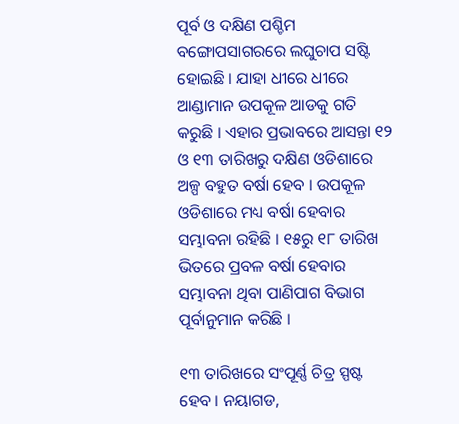ପୂର୍ବ ଓ ଦକ୍ଷିଣ ପଶ୍ଚିମ ବଙ୍ଗୋପସାଗରରେ ଲଘୁଚାପ ସଷ୍ଟି ହୋଇଛି । ଯାହା ଧୀରେ ଧୀରେ ଆଣ୍ଡାମାନ ଉପକୂଳ ଆଡକୁ ଗତି କରୁଛି । ଏହାର ପ୍ରଭାବରେ ଆସନ୍ତା ୧୨ ଓ ୧୩ ତାରିଖରୁ ଦକ୍ଷିଣ ଓଡିଶାରେ ଅଳ୍ପ ବହୁତ ବର୍ଷା ହେବ । ଉପକୂଳ ଓଡିଶାରେ ମଧ୍ୟ ବର୍ଷା ହେବାର ସମ୍ଭାବନା ରହିଛି । ୧୫ରୁ ୧୮ ତାରିଖ ଭିତରେ ପ୍ରବଳ ବର୍ଷା ହେବାର ସମ୍ଭାବନା ଥିବା ପାଣିପାଗ ବିଭାଗ ପୂର୍ବାନୁମାନ କରିଛି ।

୧୩ ତାରିଖରେ ସଂପୂର୍ଣ୍ଣ ଚିତ୍ର ସ୍ପଷ୍ଟ ହେବ । ନୟାଗଡ,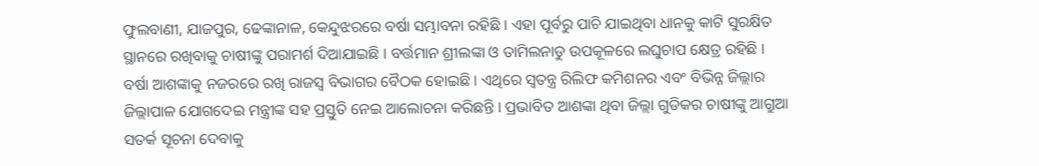ଫୁଲବାଣୀ, ଯାଜପୁର, ଢେଙ୍କାନାଳ, କେନ୍ଦୁଝରରେ ବର୍ଷା ସମ୍ଭାବନା ରହିଛି । ଏହା ପୂର୍ବରୁ ପାଚି ଯାଇଥିବା ଧାନକୁ କାଟି ସୁରକ୍ଷିତ ସ୍ଥାନରେ ରଖିବାକୁ ଚାଷୀଙ୍କୁ ପରାମର୍ଶ ଦିଆଯାଇଛି । ବର୍ତ୍ତମାନ ଶ୍ରୀଲଙ୍କା ଓ ତାମିଲନାଡୁ ଉପକୂଳରେ ଲଘୁଚାପ କ୍ଷେତ୍ର ରହିଛି । ବର୍ଷା ଆଶଙ୍କାକୁ ନଜରରେ ରଖି ରାଜସ୍ୱ ବିଭାଗର ବୈଠକ ହୋଇଛି । ଏଥିରେ ସ୍ୱତନ୍ତ୍ର ରିଲିଫ କମିଶନର ଏବଂ ବିଭିନ୍ନ ଜିଲ୍ଲାର ଜିଲ୍ଲାପାଳ ଯୋଗଦେଇ ମନ୍ତ୍ରୀଙ୍କ ସହ ପ୍ରସ୍ତୁତି ନେଇ ଆଲୋଚନା କରିଛନ୍ତି । ପ୍ରଭାବିତ ଆଶଙ୍କା ଥିବା ଜିଲ୍ଲା ଗୁଡିକର ଚାଷୀଙ୍କୁ ଆଗ୍ରୁଆ ସତର୍କ ସୂଚନା ଦେବାକୁ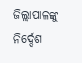ଜିଲ୍ଲାପାଳଙ୍କୁ ନିର୍ଦ୍ଦେଶ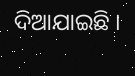ଦିଆଯାଇଛି ।